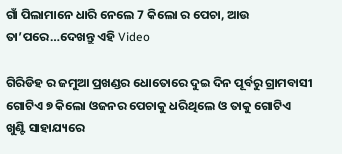ଗାଁ ପିଲାମାନେ ଧାରି ନେଲେ 7 କିଲୋ ର ପେଚା, ଆଉ ତା’ପରେ…ଦେଖନ୍ତୁ ଏହି Video

ଗିରିଡିହ ର ଜମୁଆ ପ୍ରଖଣ୍ଡର ଧୋତୋରେ ଦୁଇ ଦିନ ପୂର୍ବରୁ ଗ୍ରାମବାସୀ ଗୋଟିଏ ୭ କିଲୋ ଓଜନର ପେଚାକୁ ଧରିଥିଲେ ଓ ତାକୁ ଗୋଟିଏ ଖୁଣ୍ଟି ସାହାଯ୍ୟରେ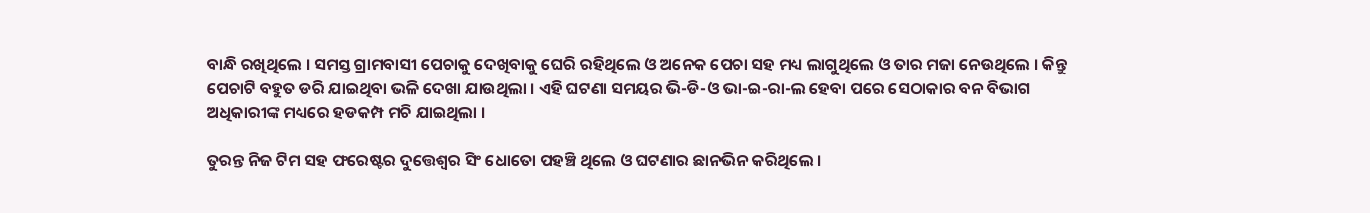ବାନ୍ଧି ରଖିଥିଲେ । ସମସ୍ତ ଗ୍ରାମବାସୀ ପେଚାକୁ ଦେଖିବାକୁ ଘେରି ରହିଥିଲେ ଓ ଅନେକ ପେଚା ସହ ମଧ୍ୟ ଲାଗୁଥିଲେ ଓ ତାର ମଜା ନେଉଥିଲେ । କିନ୍ତୁ ପେଚାଟି ବହୁତ ଡରି ଯାଇଥିବା ଭଳି ଦେଖା ଯାଉଥିଲା । ଏହି ଘଟଣା ସମୟର ଭି-ଡି-ଓ ଭା-ଇ-ରା-ଲ ହେବା ପରେ ସେଠାକାର ବନ ବିଭାଗ ଅଧିକାରୀଙ୍କ ମଧ୍ୟରେ ହଡକମ୍ପ ମଚି ଯାଇଥିଲା ।

ତୁରନ୍ତ ନିଜ ଟିମ ସହ ଫରେଷ୍ଟର ଦୁତ୍ତେଶ୍ଵର ସିଂ ଧୋତୋ ପହଞ୍ଚି ଥିଲେ ଓ ଘଟଣାର ଛାନଭିନ କରିଥିଲେ ।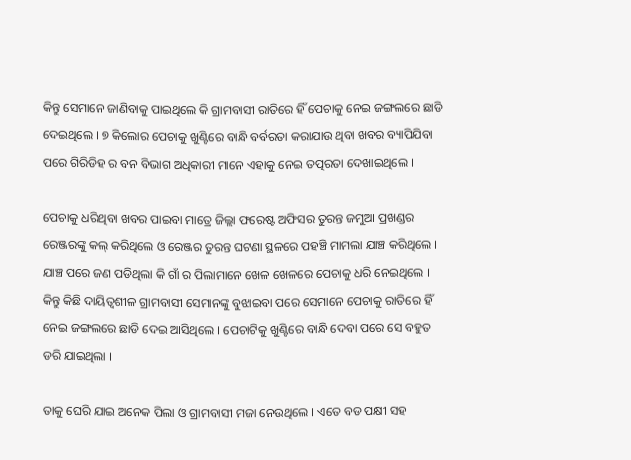କିନ୍ତୁ ସେମାନେ ଜାଣିବାକୁ ପାଇଥିଲେ କି ଗ୍ରାମବାସୀ ରାତିରେ ହିଁ ପେଚାକୁ ନେଇ ଜଙ୍ଗଲରେ ଛାଡି ଦେଇଥିଲେ । ୭ କିଲୋର ପେଚାକୁ ଖୁଣ୍ଟିରେ ବାନ୍ଧି ବର୍ବରତା କରାଯାଉ ଥିବା ଖବର ବ୍ୟାପିଯିବା ପରେ ଗିରିଡିହ ର ବନ ବିଭାଗ ଅଧିକାରୀ ମାନେ ଏହାକୁ ନେଇ ତତ୍ପରତା ଦେଖାଇଥିଲେ ।

ପେଚାକୁ ଧରିଥିବା ଖବର ପାଇବା ମାତ୍ରେ ଜିଲ୍ଲା ଫରେଷ୍ଟ ଅଫିସର ତୁରନ୍ତ ଜମୁଆ ପ୍ରଖଣ୍ଡର ରେଞ୍ଜରଙ୍କୁ କଲ୍ କରିଥିଲେ ଓ ରେଞ୍ଜର ତୁରନ୍ତ ଘଟଣା ସ୍ଥଳରେ ପହଞ୍ଚି ମାମଲା ଯାଞ୍ଚ କରିଥିଲେ । ଯାଞ୍ଚ ପରେ ଜଣ ପଡିଥିଲା କି ଗାଁ ର ପିଲାମାନେ ଖେଳ ଖେଳରେ ପେଚାକୁ ଧରି ନେଇଥିଲେ । କିନ୍ତୁ କିଛି ଦାୟିତ୍ବଶୀଳ ଗ୍ରାମବାସୀ ସେମାନଙ୍କୁ ବୁଝାଇବା ପରେ ସେମାନେ ପେଚାକୁ ରାତିରେ ହିଁ ନେଇ ଜଙ୍ଗଲରେ ଛାଡି ଦେଇ ଆସିଥିଲେ । ପେଚାଟିକୁ ଖୁଣ୍ଟିରେ ବାନ୍ଧି ଦେବା ପରେ ସେ ବହୁତ ଡରି ଯାଇଥିଲା ।

ତାକୁ ଘେରି ଯାଇ ଅନେକ ପିଲା ଓ ଗ୍ରାମବାସୀ ମଜା ନେଉଥିଲେ । ଏତେ ବଡ ପକ୍ଷୀ ସହ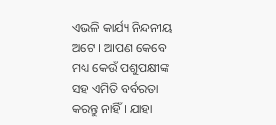ଏଭଳି କାର୍ଯ୍ୟ ନିନ୍ଦନୀୟ ଅଟେ । ଆପଣ କେବେ ମଧ୍ୟ କେଉଁ ପଶୁପକ୍ଷୀଙ୍କ ସହ ଏମିତି ବର୍ବରତା କରନ୍ତୁ ନାହିଁ । ଯାହା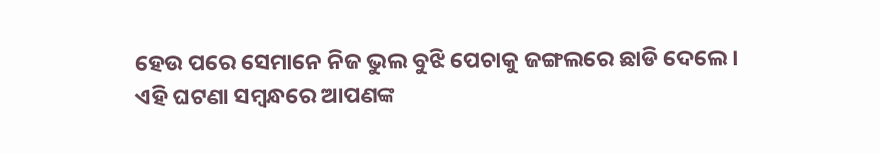ହେଉ ପରେ ସେମାନେ ନିଜ ଭୁଲ ବୁଝି ପେଚାକୁ ଜଙ୍ଗଲରେ ଛାଡି ଦେଲେ । ଏହି ଘଟଣା ସମ୍ବନ୍ଧରେ ଆପଣଙ୍କ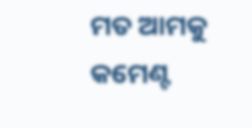ମତ ଆମକୁ କମେଣ୍ଟ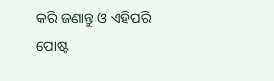କରି ଜଣାନ୍ତୁ ଓ ଏହିପରି ପୋଷ୍ଟ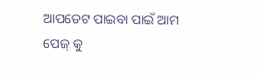ଆପଡେଟ ପାଇବା ପାଇଁ ଆମ ପେଜ୍ କୁ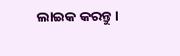ଲାଇକ କରନ୍ତୁ ।